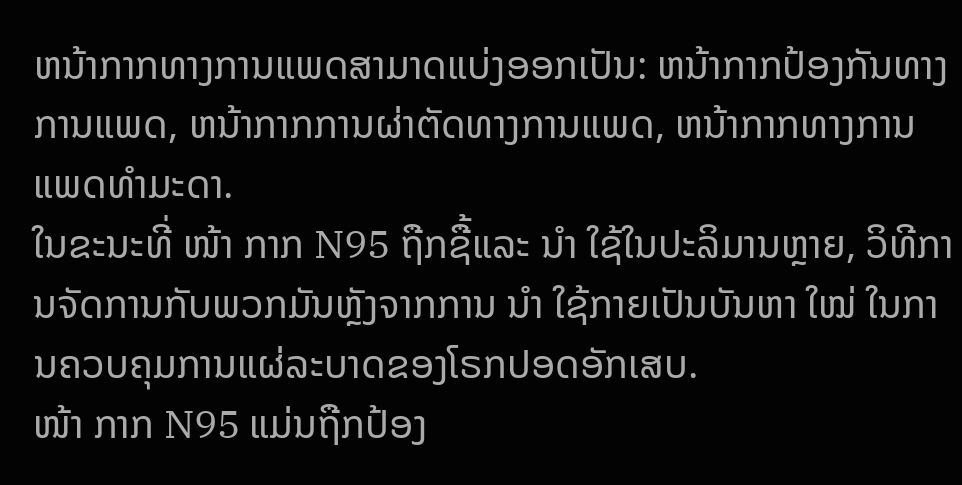ຫນ້າກາກທາງການແພດສາມາດແບ່ງອອກເປັນ: ຫນ້າກາກປ້ອງກັນທາງການແພດ, ຫນ້າກາກການຜ່າຕັດທາງການແພດ, ຫນ້າກາກທາງການແພດທໍາມະດາ.
ໃນຂະນະທີ່ ໜ້າ ກາກ N95 ຖືກຊື້ແລະ ນຳ ໃຊ້ໃນປະລິມານຫຼາຍ, ວິທີການຈັດການກັບພວກມັນຫຼັງຈາກການ ນຳ ໃຊ້ກາຍເປັນບັນຫາ ໃໝ່ ໃນການຄວບຄຸມການແຜ່ລະບາດຂອງໂຣກປອດອັກເສບ.
ໜ້າ ກາກ N95 ແມ່ນຖືກປ້ອງ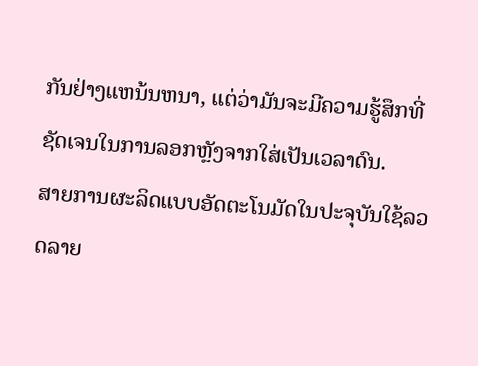ກັນຢ່າງແຫນ້ນຫນາ, ແຕ່ວ່າມັນຈະມີຄວາມຮູ້ສຶກທີ່ຊັດເຈນໃນການລອກຫຼັງຈາກໃສ່ເປັນເວລາດົນ.
ສາຍການຜະລິດແບບອັດຕະໂນມັດໃນປະຈຸບັນໃຊ້ລວດລາຍ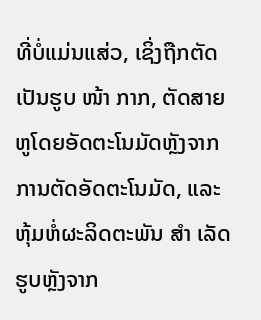ທີ່ບໍ່ແມ່ນແສ່ວ, ເຊິ່ງຖືກຕັດເປັນຮູບ ໜ້າ ກາກ, ຕັດສາຍຫູໂດຍອັດຕະໂນມັດຫຼັງຈາກການຕັດອັດຕະໂນມັດ, ແລະຫຸ້ມຫໍ່ຜະລິດຕະພັນ ສຳ ເລັດຮູບຫຼັງຈາກ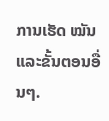ການເຮັດ ໝັນ ແລະຂັ້ນຕອນອື່ນໆ.